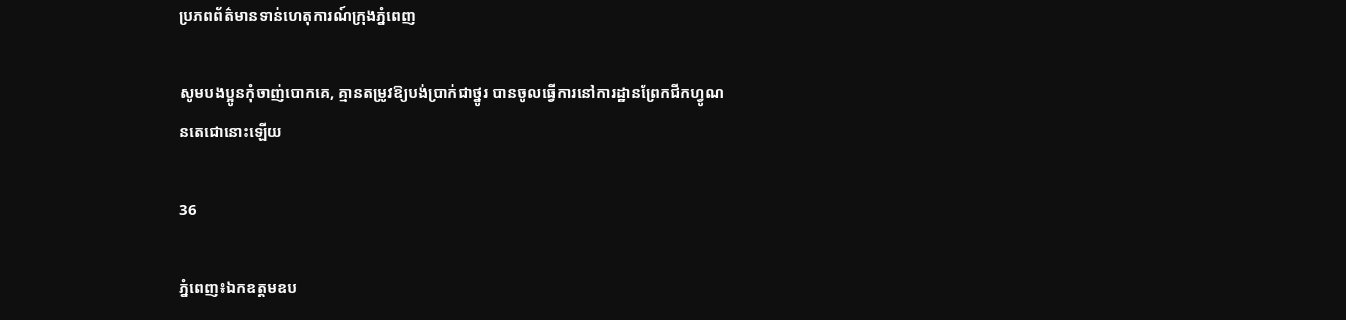ប្រភពព័ត៌មានទាន់ហេតុការណ៍ក្រុងភ្នំពេញ

សូមបងប្អូនកុំចាញ់បោកគេ, គ្មានតម្រូវឱ្យបង់ប្រាក់ជាថ្នូរ បានចូលធ្វើការនៅការដ្ឋានព្រែកជីកហ្វូណនតេជោនោះឡើយ

36

ភ្នំពេញ៖ឯកឧត្ដមឧប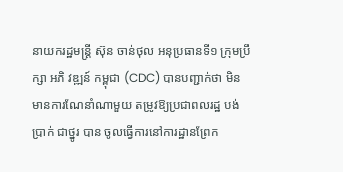នាយករដ្ឋមន្ត្រី ស៊ុន ចាន់ថុល អនុប្រធានទី១ ក្រុមប្រឹក្សា អភិ វឌ្ឍន៍ កម្ពុជា (CDC) បានបញ្ជាក់ថា មិនមានការណែនាំណាមួយ តម្រូវឱ្យប្រជាពលរដ្ឋ បង់ ប្រាក់ ជាថ្នូរ បាន ចូលធ្វើការនៅការដ្ឋានព្រែក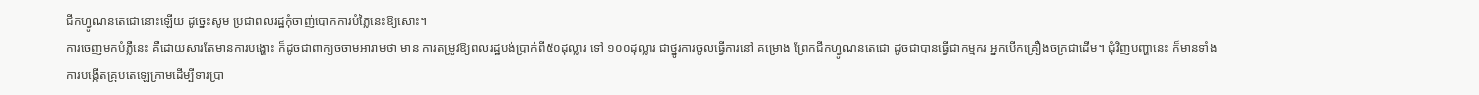ជីកហ្វូណនតេជោនោះឡើយ ដូច្នេះសូម ប្រជាពលរដ្ឋកុំចាញ់បោកការបំភ្លៃនេះឱ្យសោះ។
ការចេញមកបំភ្លឺនេះ គឺដោយសារតែមានការបង្ហោះ ក៏ដូចជាពាក្យចចាមអារាមថា មាន ការតម្រូវឱ្យពលរដ្ឋបង់ប្រាក់ពី៥០ដុល្លារ ទៅ ១០០ដុល្លារ ជាថ្នូរការចូលធ្វើការនៅ គម្រោង ព្រែកជីកហ្វូណនតេជោ ដូចជាបានធ្វើជាកម្មករ អ្នកបើកគ្រឿងចក្រជាដើម។ ជុំវិញបញ្ហានេះ ក៏មានទាំងការបង្កើតគ្រុបតេឡេក្រាមដើម្បីទារប្រា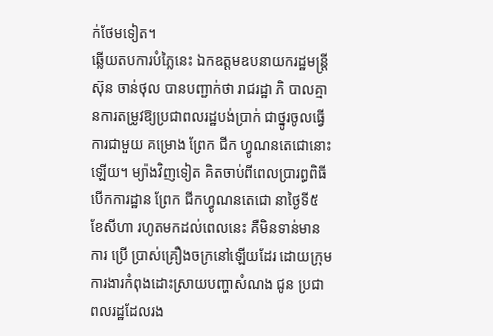ក់ថែមទៀត។
ឆ្លើយតបការបំភ្លៃនេះ ឯកឧត្ដមឧបនាយករដ្ឋមន្ត្រី ស៊ុន ចាន់ថុល បានបញ្ជាក់ថា រាជរដ្ឋា ភិ បាលគ្មានការតម្រូវឱ្យប្រជាពលរដ្ឋបង់ប្រាក់ ជាថ្នូរចូលធ្វើការជាមួយ គម្រោង ព្រែក ជីក ហ្វូណនតេជោនោះឡើយ។ ម្យ៉ាងវិញទៀត គិតចាប់ពីពេលប្រារព្ធពិធីបើកការដ្ឋាន ព្រែក ជីកហ្វូណនតេជោ នាថ្ងៃទី៥ ខែសីហា រហូតមកដល់ពេលនេះ គឺមិនទាន់មាន ការ ប្រើ ប្រាស់គ្រឿងចក្រនៅឡើយដែរ ដោយក្រុមការងារកំពុងដោះស្រាយបញ្ហាសំណង ជូន ប្រជាពលរដ្ឋដែលរង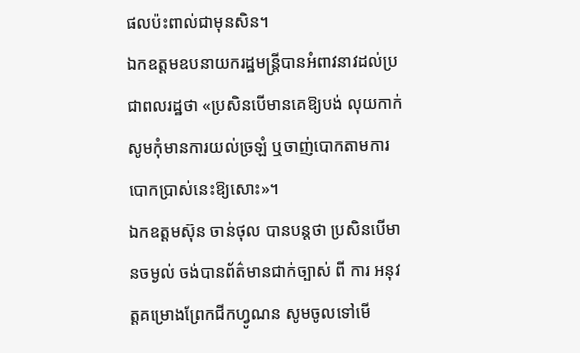ផលប៉ះពាល់ជាមុនសិន។
ឯកឧត្ដមឧបនាយករដ្ឋមន្ត្រីបានអំពាវនាវដល់ប្រជាពលរដ្ឋថា «ប្រសិនបើមានគេឱ្យបង់ លុយកាក់ សូមកុំមានការយល់ច្រឡំ ឬចាញ់បោកតាមការបោកប្រាស់នេះឱ្យសោះ»។
ឯកឧត្ដមស៊ុន ចាន់ថុល បានបន្តថា ប្រសិនបើមានចម្ងល់ ចង់បានព័ត៌មានជាក់ច្បាស់ ពី ការ អនុវត្តគម្រោងព្រែកជីកហ្វូណន សូមចូលទៅមើ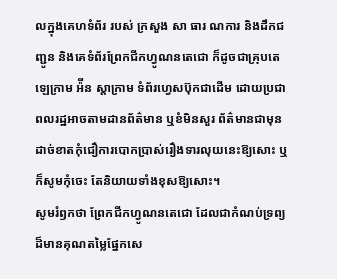លក្នុងគេហទំព័រ របស់ ក្រសួង សា ធារ ណការ និងដឹកជញ្ជូន និងគេទំព័រព្រែកជីកហ្វូណនតេជោ ក៏ដូចជាគ្រុបតេឡេក្រាម អ៉ីន ស្តាក្រាម ទំព័រហ្វេសប៊ុកជាដើម ដោយប្រជាពលរដ្ឋអាចតាមដានព័ត៌មាន ឬខំមិនសួរ ព័ត៌មានជាមុន ដាច់ខាតកុំជឿការបោកប្រាស់រឿងទារលុយនេះឱ្យសោះ ឬក៏សូមកុំចេះ តែនិយាយទាំងខុសឱ្យសោះ។
សូមរំឭកថា ព្រែកជីកហ្វូណនតេជោ ដែលជាកំណប់ទ្រព្យដ៏មានគុណតម្លៃផ្នែកសេ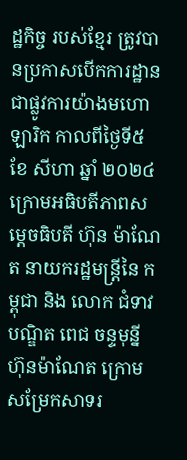ដ្ឋកិច្ច របស់ខ្មែរ ត្រូវបានប្រកាសបើកការដ្ឋានជាផ្លូវការយ៉ាងមហោឡារិក កាលពីថ្ងៃទី៥ ខែ សីហា ឆ្នាំ ២០២៤ ក្រោមអធិបតីភាពសម្តេចធិបតី ហ៊ុន ម៉ាណែត នាយករដ្ឋមន្ត្រីនៃ កម្ពុជា និង លោក ជំទាវបណ្ឌិត ពេជ ចន្ទមុន្នី ហ៊ុនម៉ាណែត ក្រោមសម្រែកសាទរ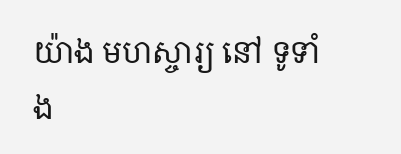យ៉ាង មហស្ចារ្យ នៅ ទូទាំង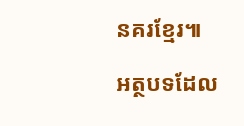នគរខ្មែរ៕

អត្ថបទដែល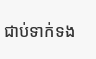ជាប់ទាក់ទង